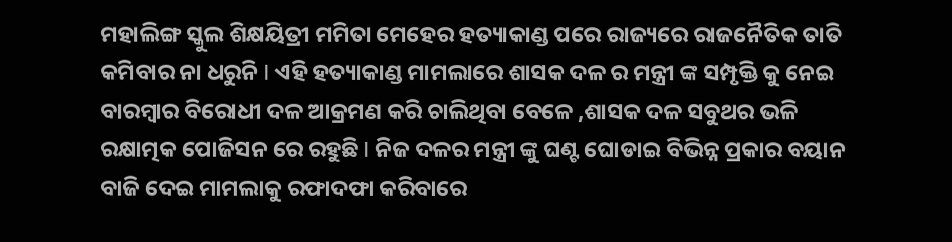ମହାଲିଙ୍ଗ ସ୍କୁଲ ଶିକ୍ଷୟିତ୍ରୀ ମମିତା ମେହେର ହତ୍ୟାକାଣ୍ଡ ପରେ ରାଜ୍ୟରେ ରାଜନୈତିକ ତାତି କମିବାର ନା ଧରୁନି I ଏହି ହତ୍ୟାକାଣ୍ଡ ମାମଲାରେ ଶାସକ ଦଳ ର ମନ୍ତ୍ରୀ ଙ୍କ ସମ୍ପୃକ୍ତି କୁ ନେଇ ବାରମ୍ବାର ବିରୋଧୀ ଦଳ ଆକ୍ରମଣ କରି ଚାଲିଥିବା ବେଳେ ,ଶାସକ ଦଳ ସବୁଥର ଭଳି ରକ୍ଷାତ୍ମକ ପୋଜିସନ ରେ ରହୁଛି I ନିଜ ଦଳର ମନ୍ତ୍ରୀ ଙ୍କୁ ଘଣ୍ଟ ଘୋଡାଇ ବିଭିନ୍ନ ପ୍ରକାର ବୟାନ ବାଜି ଦେଇ ମାମଲାକୁ ରଫାଦଫା କରିବାରେ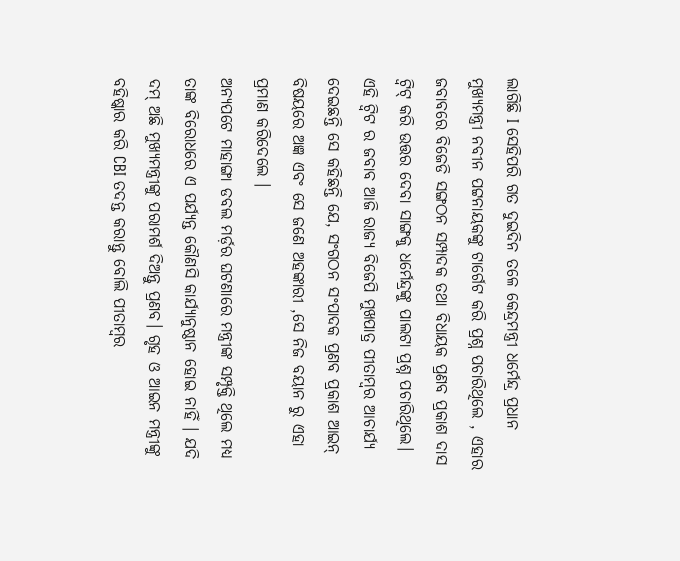ଲାଗିଛି I ସେହିପରି ଗତ ଦୁଇଦିନ ତଳେ କେନ୍ଦ୍ରମନ୍ତ୍ରୀ ଧର୍ମେନ୍ଦ୍ର ପ୍ରଧାନ ମୁଖ୍ୟମନ୍ତ୍ରୀ ନବୀନ ପଟ୍ଟନାୟକଙ୍କୁ ଟାର୍ଗେଟ କରି ପ୍ରଶ୍ନ ପଚାରିଥିଲେ , ଏହାର ଜବାବରେ ବିଜେଡି ସଙ୍ଗଠନ ସମ୍ପାଦକ ତଥା ବିଧାୟକ ପ୍ରଣବ ପ୍ରକାଶ ଦାସ ଟ୍ୱିଟ୍ କରି ଉତ୍ତର ଦେବା ସାଙ୍ଗକୁ ଧର୍ମେନ୍ଦ୍ରଙ୍କୁ ପାଲଟା ପ୍ରଶ୍ନ ପଚାରିଥିଲେ। ଏହି ଟ୍ୱିଟ ର ଜବାବ ଆଜି ରାଜ୍ୟ ବିଜେପି ମୁଖପାତ୍ର ପୀତାମ୍ବର ଆଚାର୍ଯ୍ୟ ଦେଇଛନ୍ତି ସେ କହିଛନ୍ତି ଯେ, ସଂଗଠନ ସଂପାଦକ ପ୍ରଣବ ପ୍ରକାଶ ଆଇନ୍ ବିଷୟରେ ଅଜ୍ଞ ଏବଂ ସେ ଜଣେ ଅହଙ୍କାରୀ ,ସେ ନିଜ ବୟାନ ରୁ ଏହା ପ୍ରମାଣ କରିଦେଲେ ।
ଅନ୍ୟପଟେ ମାହାଙ୍ଗା ଡବଲ ମର୍ଡ଼ର ଘଟଣାରେ ମନ୍ତ୍ରୀଙ୍କ ସମ୍ପୃକ୍ତି ଥିଲେ ମଧ୍ୟ ତାଙ୍କ ବିରୋଧରେ ଏ ପର୍ଯ୍ୟନ୍ତ କୌଣସି କାର୍ଯ୍ୟାନୁଷ୍ଠାନ ହୋଇ ନାହିଁ । ଯଦି ଦମ୍ ଅଛି ମୁଖ୍ୟମନ୍ତ୍ରୀଙ୍କୁ ପରାମର୍ଶ ଦିଅନ୍ତୁ ପ୍ରଣବ। ଗୃହ ଓ ଆଇନ ମନ୍ତ୍ରୀଙ୍କୁ ବହିଷ୍କାର କରି CBI ତଦନ୍ତ କରାନ୍ତୁ ବୋଲି ପୀତାମ୍ୱର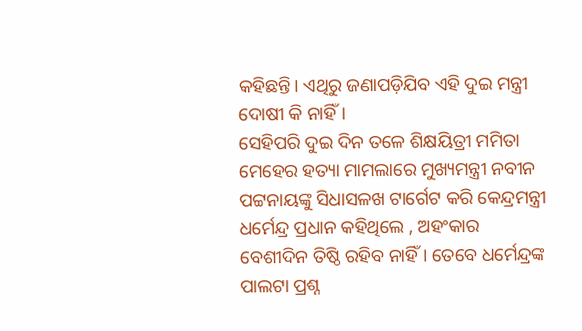କହିଛନ୍ତି। ଏଥିରୁ ଜଣାପଡ଼ିଯିବ ଏହି ଦୁଇ ମନ୍ତ୍ରୀ ଦୋଷୀ କି ନାହିଁ।
ସେହିପରି ଦୁଇ ଦିନ ତଳେ ଶିକ୍ଷୟିତ୍ରୀ ମମିତା ମେହେର ହତ୍ୟା ମାମଲାରେ ମୁଖ୍ୟମନ୍ତ୍ରୀ ନବୀନ ପଟ୍ଟନାୟଙ୍କୁ ସିଧାସଳଖ ଟାର୍ଗେଟ କରି କେନ୍ଦ୍ରମନ୍ତ୍ରୀ ଧର୍ମେନ୍ଦ୍ର ପ୍ରଧାନ କହିଥିଲେ , ଅହଂକାର ବେଶୀଦିନ ତିଷ୍ଠି ରହିବ ନାହିଁ। ତେବେ ଧର୍ମେନ୍ଦ୍ରଙ୍କ ପାଲଟା ପ୍ରଶ୍ନ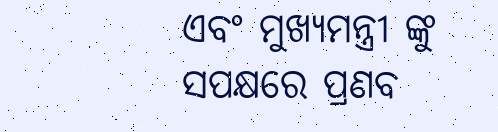ଏବଂ ମୁଖ୍ୟମନ୍ତ୍ରୀ ଙ୍କୁ ସପକ୍ଷରେ ପ୍ରଣବ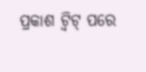ପ୍ରକାଶ ଟ୍ୱିଟ୍ ପରେ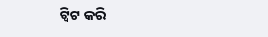ଟ୍ୱିଟ କରି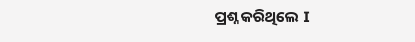ପ୍ରଶ୍ନ କରିଥିଲେ I